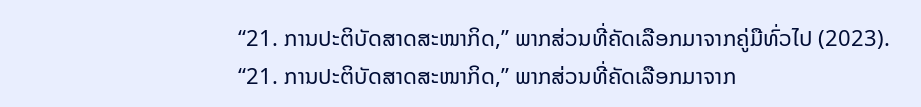“21. ການປະຕິບັດສາດສະໜາກິດ,” ພາກສ່ວນທີ່ຄັດເລືອກມາຈາກຄູ່ມືທົ່ວໄປ (2023).
“21. ການປະຕິບັດສາດສະໜາກິດ,” ພາກສ່ວນທີ່ຄັດເລືອກມາຈາກ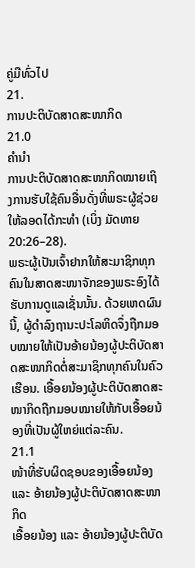ຄູ່ມືທົ່ວໄປ
21.
ການປະຕິບັດສາດສະໜາກິດ
21.0
ຄຳນຳ
ການປະຕິບັດສາດສະໜາກິດໝາຍເຖິງການຮັບໃຊ້ຄົນອື່ນດັ່ງທີ່ພຣະຜູ້ຊ່ວຍໃຫ້ລອດໄດ້ກະທຳ (ເບິ່ງ ມັດທາຍ 20:26–28).
ພຣະຜູ້ເປັນເຈົ້າຢາກໃຫ້ສະມາຊິກທຸກຄົນໃນສາດສະໜາຈັກຂອງພຣະອົງໄດ້ຮັບການດູແລເຊັ່ນນັ້ນ. ດ້ວຍເຫດຜົນນີ້, ຜູ້ດຳລົງຖານະປະໂລຫິດຈຶ່ງຖືກມອບໝາຍໃຫ້ເປັນອ້າຍນ້ອງຜູ້ປະຕິບັດສາດສະໜາກິດຕໍ່ສະມາຊິກທຸກຄົນໃນຄົວເຮືອນ. ເອື້ອຍນ້ອງຜູ້ປະຕິບັດສາດສະໜາກິດຖືກມອບໝາຍໃຫ້ກັບເອື້ອຍນ້ອງທີ່ເປັນຜູ້ໃຫຍ່ແຕ່ລະຄົນ.
21.1
ໜ້າທີ່ຮັບຜິດຊອບຂອງເອື້ອຍນ້ອງ ແລະ ອ້າຍນ້ອງຜູ້ປະຕິບັດສາດສະໜາກິດ
ເອື້ອຍນ້ອງ ແລະ ອ້າຍນ້ອງຜູ້ປະຕິບັດ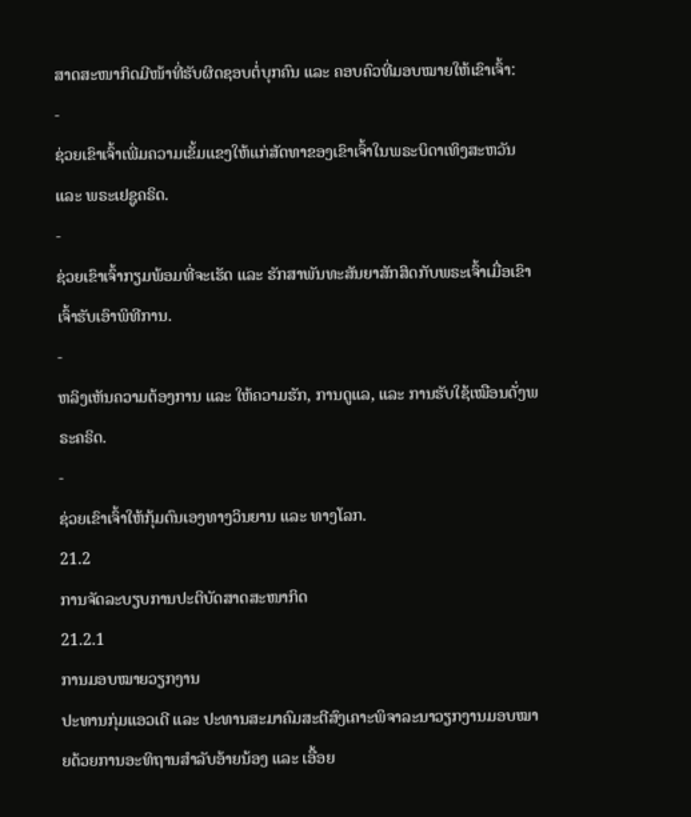ສາດສະໜາກິດມີໜ້າທີ່ຮັບຜິດຊອບຕໍ່ບຸກຄົນ ແລະ ຄອບຄົວທີ່ມອບໝາຍໃຫ້ເຂົາເຈົ້າ:
-
ຊ່ວຍເຂົາເຈົ້າເພີ່ມຄວາມເຂັ້ມແຂງໃຫ້ແກ່ສັດທາຂອງເຂົາເຈົ້າໃນພຣະບິດາເທິງສະຫວັນ ແລະ ພຣະເຢຊູຄຣິດ.
-
ຊ່ວຍເຂົາເຈົ້າກຽມພ້ອມທີ່ຈະເຮັດ ແລະ ຮັກສາພັນທະສັນຍາສັກສິດກັບພຣະເຈົ້າເມື່ອເຂົາເຈົ້າຮັບເອົາພິທີການ.
-
ຫລິງເຫັນຄວາມຕ້ອງການ ແລະ ໃຫ້ຄວາມຮັກ, ການດູແລ, ແລະ ການຮັບໃຊ້ເໝືອນດັ່ງພຣະຄຣິດ.
-
ຊ່ວຍເຂົາເຈົ້າໃຫ້ກຸ້ມຕົນເອງທາງວິນຍານ ແລະ ທາງໂລກ.
21.2
ການຈັດລະບຽບການປະຕິບັດສາດສະໜາກິດ
21.2.1
ການມອບໝາຍວຽກງານ
ປະທານກຸ່ມແອວເດີ ແລະ ປະທານສະມາຄົມສະຕີສົງເຄາະພິຈາລະນາວຽກງານມອບໝາຍດ້ວຍການອະທິຖານສຳລັບອ້າຍນ້ອງ ແລະ ເອື້ອຍ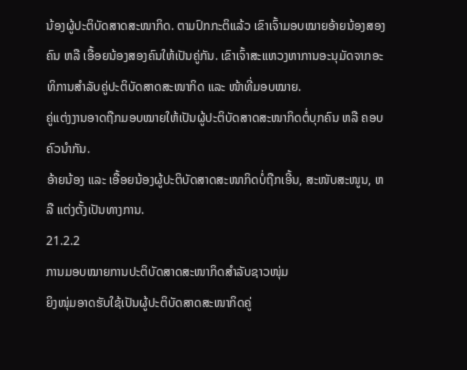ນ້ອງຜູ້ປະຕິບັດສາດສະໜາກິດ. ຕາມປົກກະຕິແລ້ວ ເຂົາເຈົ້າມອບໝາຍອ້າຍນ້ອງສອງຄົນ ຫລື ເອື້ອຍນ້ອງສອງຄົນໃຫ້ເປັນຄູ່ກັນ. ເຂົາເຈົ້າສະແຫວງຫາການອະນຸມັດຈາກອະທິການສຳລັບຄູ່ປະຕິບັດສາດສະໜາກິດ ແລະ ໜ້າທີ່ມອບໝາຍ.
ຄູ່ແຕ່ງງານອາດຖືກມອບໝາຍໃຫ້ເປັນຜູ້ປະຕິບັດສາດສະໜາກິດຕໍ່ບຸກຄົນ ຫລື ຄອບຄົວນຳກັນ.
ອ້າຍນ້ອງ ແລະ ເອື້ອຍນ້ອງຜູ້ປະຕິບັດສາດສະໜາກິດບໍ່ຖືກເອີ້ນ, ສະໜັບສະໜູນ, ຫລື ແຕ່ງຕັ້ງເປັນທາງການ.
21.2.2
ການມອບໝາຍການປະຕິບັດສາດສະໜາກິດສຳລັບຊາວໜຸ່ມ
ຍິງໜຸ່ມອາດຮັບໃຊ້ເປັນຜູ້ປະຕິບັດສາດສະໜາກິດຄູ່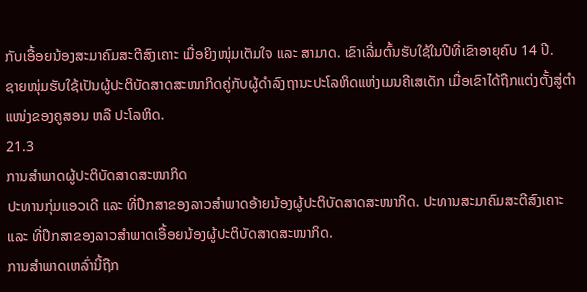ກັບເອື້ອຍນ້ອງສະມາຄົມສະຕີສົງເຄາະ ເມື່ອຍິງໜຸ່ມເຕັມໃຈ ແລະ ສາມາດ. ເຂົາເລີ່ມຕົ້ນຮັບໃຊ້ໃນປີທີ່ເຂົາອາຍຸຄົບ 14 ປີ.
ຊາຍໜຸ່ມຮັບໃຊ້ເປັນຜູ້ປະຕິບັດສາດສະໜາກິດຄູ່ກັບຜູ້ດຳລົງຖານະປະໂລຫິດແຫ່ງເມນຄີເສເດັກ ເມື່ອເຂົາໄດ້ຖືກແຕ່ງຕັ້ງສູ່ຕຳແໜ່ງຂອງຄູສອນ ຫລື ປະໂລຫິດ.
21.3
ການສຳພາດຜູ້ປະຕິບັດສາດສະໜາກິດ
ປະທານກຸ່ມແອວເດີ ແລະ ທີ່ປຶກສາຂອງລາວສຳພາດອ້າຍນ້ອງຜູ້ປະຕິບັດສາດສະໜາກິດ. ປະທານສະມາຄົມສະຕີສົງເຄາະ ແລະ ທີ່ປຶກສາຂອງລາວສຳພາດເອື້ອຍນ້ອງຜູ້ປະຕິບັດສາດສະໜາກິດ.
ການສຳພາດເຫລົ່ານີ້ຖືກ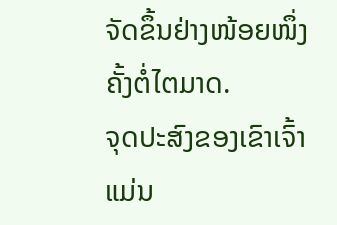ຈັດຂຶ້ນຢ່າງໜ້ອຍໜຶ່ງຄັ້ງຕໍ່ໄຕມາດ.
ຈຸດປະສົງຂອງເຂົາເຈົ້າແມ່ນ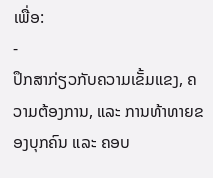ເພື່ອ:
-
ປຶກສາກ່ຽວກັບຄວາມເຂັ້ມແຂງ, ຄວາມຕ້ອງການ, ແລະ ການທ້າທາຍຂອງບຸກຄົນ ແລະ ຄອບ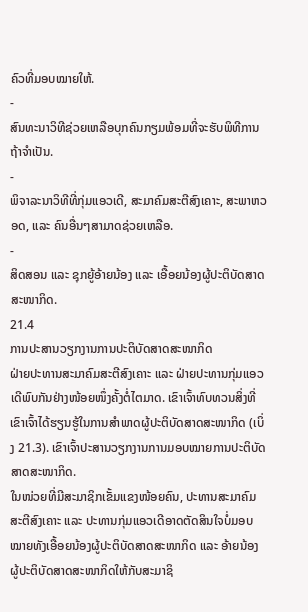ຄົວທີ່ມອບໝາຍໃຫ້.
-
ສົນທະນາວິທີຊ່ວຍເຫລືອບຸກຄົນກຽມພ້ອມທີ່ຈະຮັບພິທີການຖ້າຈຳເປັນ.
-
ພິຈາລະນາວິທີທີ່ກຸ່ມແອວເດີ, ສະມາຄົມສະຕີສົງເຄາະ, ສະພາຫວອດ, ແລະ ຄົນອື່ນໆສາມາດຊ່ວຍເຫລືອ.
-
ສິດສອນ ແລະ ຊຸກຍູ້ອ້າຍນ້ອງ ແລະ ເອື້ອຍນ້ອງຜູ້ປະຕິບັດສາດສະໜາກິດ.
21.4
ການປະສານວຽກງານການປະຕິບັດສາດສະໜາກິດ
ຝ່າຍປະທານສະມາຄົມສະຕີສົງເຄາະ ແລະ ຝ່າຍປະທານກຸ່ມແອວເດີພົບກັນຢ່າງໜ້ອຍໜຶ່ງຄັ້ງຕໍ່ໄຕມາດ. ເຂົາເຈົ້າທົບທວນສິ່ງທີ່ເຂົາເຈົ້າໄດ້ຮຽນຮູ້ໃນການສຳພາດຜູ້ປະຕິບັດສາດສະໜາກິດ (ເບິ່ງ 21.3). ເຂົາເຈົ້າປະສານວຽກງານການມອບໝາຍການປະຕິບັດສາດສະໜາກິດ.
ໃນໜ່ວຍທີ່ມີສະມາຊິກເຂັ້ມແຂງໜ້ອຍຄົນ, ປະທານສະມາຄົມສະຕີສົງເຄາະ ແລະ ປະທານກຸ່ມແອວເດີອາດຕັດສິນໃຈບໍ່ມອບໝາຍທັງເອື້ອຍນ້ອງຜູ້ປະຕິບັດສາດສະໜາກິດ ແລະ ອ້າຍນ້ອງຜູ້ປະຕິບັດສາດສະໜາກິດໃຫ້ກັບສະມາຊິ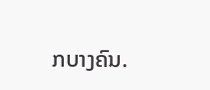ກບາງຄົນ.